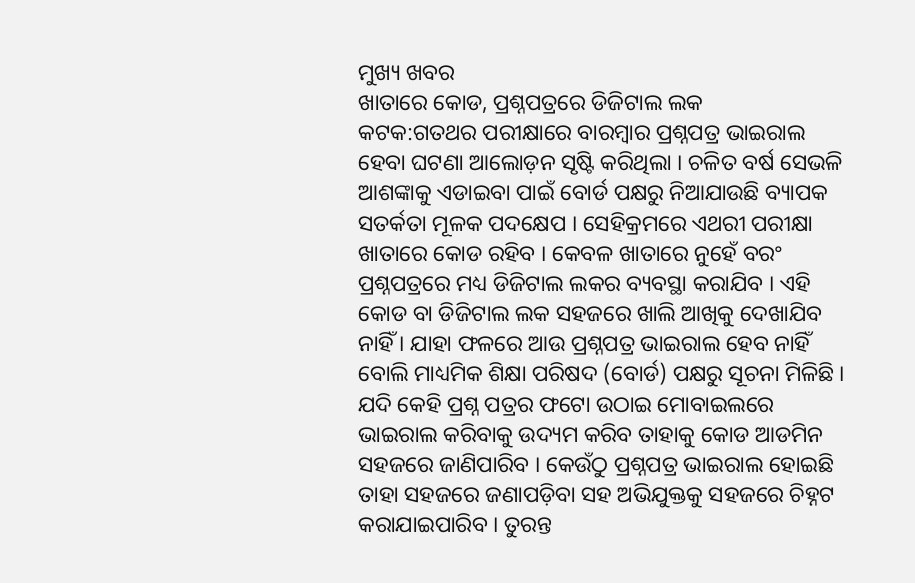ମୁଖ୍ୟ ଖବର
ଖାତାରେ କୋଡ, ପ୍ରଶ୍ନପତ୍ରରେ ଡିଜିଟାଲ ଲକ
କଟକ:ଗତଥର ପରୀକ୍ଷାରେ ବାରମ୍ବାର ପ୍ରଶ୍ନପତ୍ର ଭାଇରାଲ ହେବା ଘଟଣା ଆଲୋଡ଼ନ ସୃଷ୍ଟି କରିଥିଲା । ଚଳିତ ବର୍ଷ ସେଭଳି ଆଶଙ୍କାକୁ ଏଡାଇବା ପାଇଁ ବୋର୍ଡ ପକ୍ଷରୁ ନିଆଯାଉଛି ବ୍ୟାପକ ସତର୍କତା ମୂଳକ ପଦକ୍ଷେପ । ସେହିକ୍ରମରେ ଏଥରୀ ପରୀକ୍ଷା ଖାତାରେ କୋଡ ରହିବ । କେବଳ ଖାତାରେ ନୁହେଁ ବରଂ ପ୍ରଶ୍ନପତ୍ରରେ ମଧ୍ୟ ଡିଜିଟାଲ ଲକର ବ୍ୟବସ୍ଥା କରାଯିବ । ଏହି କୋଡ ବା ଡିଜିଟାଲ ଲକ ସହଜରେ ଖାଲି ଆଖିକୁ ଦେଖାଯିବ ନାହିଁ । ଯାହା ଫଳରେ ଆଉ ପ୍ରଶ୍ନପତ୍ର ଭାଇରାଲ ହେବ ନାହିଁ ବୋଲି ମାଧ୍ୟମିକ ଶିକ୍ଷା ପରିଷଦ (ବୋର୍ଡ) ପକ୍ଷରୁ ସୂଚନା ମିଳିଛି । ଯଦି କେହି ପ୍ରଶ୍ନ ପତ୍ରର ଫଟୋ ଉଠାଇ ମୋବାଇଲରେ ଭାଇରାଲ କରିବାକୁ ଉଦ୍ୟମ କରିବ ତାହାକୁ କୋଡ ଆଡମିନ ସହଜରେ ଜାଣିପାରିବ । କେଉଁଠୁ ପ୍ରଶ୍ନପତ୍ର ଭାଇରାଲ ହୋଇଛି ତାହା ସହଜରେ ଜଣାପଡ଼ିବା ସହ ଅଭିଯୁକ୍ତକୁ ସହଜରେ ଚିହ୍ନଟ କରାଯାଇପାରିବ । ତୁରନ୍ତ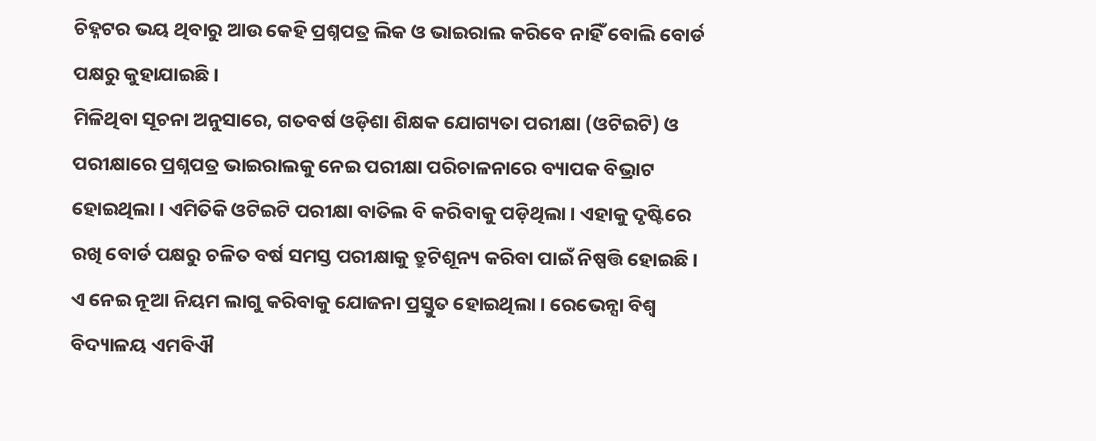ଚିହ୍ନଟର ଭୟ ଥିବାରୁ ଆଉ କେହି ପ୍ରଶ୍ନପତ୍ର ଲିକ ଓ ଭାଇରାଲ କରିବେ ନାହିଁ ବୋଲି ବୋର୍ଡ ପକ୍ଷରୁ କୁହାଯାଇଛି ।
ମିଳିଥିବା ସୂଚନା ଅନୁସାରେ, ଗତବର୍ଷ ଓଡ଼ିଶା ଶିକ୍ଷକ ଯୋଗ୍ୟତା ପରୀକ୍ଷା (ଓଟିଇଟି) ଓ ପରୀକ୍ଷାରେ ପ୍ରଶ୍ନପତ୍ର ଭାଇରାଲକୁ ନେଇ ପରୀକ୍ଷା ପରିଚାଳନାରେ ବ୍ୟାପକ ବିଭ୍ରାଟ ହୋଇଥିଲା । ଏମିତିକି ଓଟିଇଟି ପରୀକ୍ଷା ବାତିଲ ବି କରିବାକୁ ପଡ଼ିଥିଲା । ଏହାକୁ ଦୃଷ୍ଟିରେ ରଖି ବୋର୍ଡ ପକ୍ଷରୁ ଚଳିତ ବର୍ଷ ସମସ୍ତ ପରୀକ୍ଷାକୁ ତ୍ରୁଟିଶୂନ୍ୟ କରିବା ପାଇଁ ନିଷ୍ପତ୍ତି ହୋଇଛି । ଏ ନେଇ ନୂଆ ନିୟମ ଲାଗୁ କରିବାକୁ ଯୋଜନା ପ୍ରସ୍ତୁତ ହୋଇଥିଲା । ରେଭେନ୍ସା ବିଶ୍ୱ ବିଦ୍ୟାଳୟ ଏମବିଐ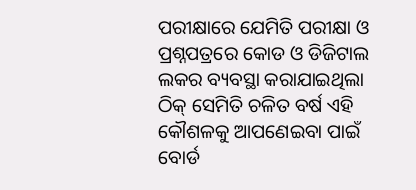ପରୀକ୍ଷାରେ ଯେମିତି ପରୀକ୍ଷା ଓ ପ୍ରଶ୍ନପତ୍ରରେ କୋଡ ଓ ଡିଜିଟାଲ ଲକର ବ୍ୟବସ୍ଥା କରାଯାଇଥିଲା ଠିକ୍ ସେମିତି ଚଳିତ ବର୍ଷ ଏହି କୌଶଳକୁ ଆପଣେଇବା ପାଇଁ ବୋର୍ଡ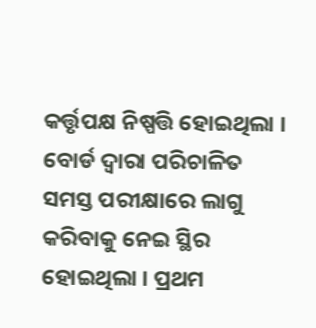କର୍ତ୍ତୃପକ୍ଷ ନିଷ୍ପତ୍ତି ହୋଇଥିଲା । ବୋର୍ଡ ଦ୍ୱାରା ପରିଚାଳିତ ସମସ୍ତ ପରୀକ୍ଷାରେ ଲାଗୁ କରିବାକୁ ନେଇ ସ୍ଥିର ହୋଇଥିଲା । ପ୍ରଥମ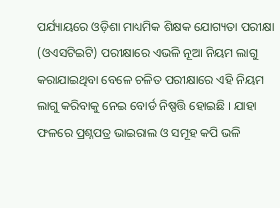ପର୍ଯ୍ୟାୟରେ ଓଡ଼ିଶା ମାଧ୍ୟମିକ ଶିକ୍ଷକ ଯୋଗ୍ୟତା ପରୀକ୍ଷା (ଓଏସଟିଇଟି) ପରୀକ୍ଷାରେ ଏଭଳି ନୂଆ ନିୟମ ଲାଗୁ କରାଯାଇଥିବା ବେଳେ ଚଳିତ ପରୀକ୍ଷାରେ ଏହି ନିୟମ ଲାଗୁ କରିବାକୁ ନେଇ ବୋର୍ଡ ନିଷ୍ପତ୍ତି ହୋଇଛି । ଯାହା ଫଳରେ ପ୍ରଶ୍ନପତ୍ର ଭାଇରାଲ ଓ ସମୂହ କପି ଭଳି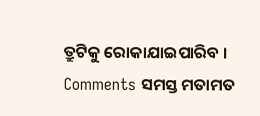ତ୍ରୁଟିକୁ ରୋକାଯାଇପାରିବ ।
Comments ସମସ୍ତ ମତାମତ